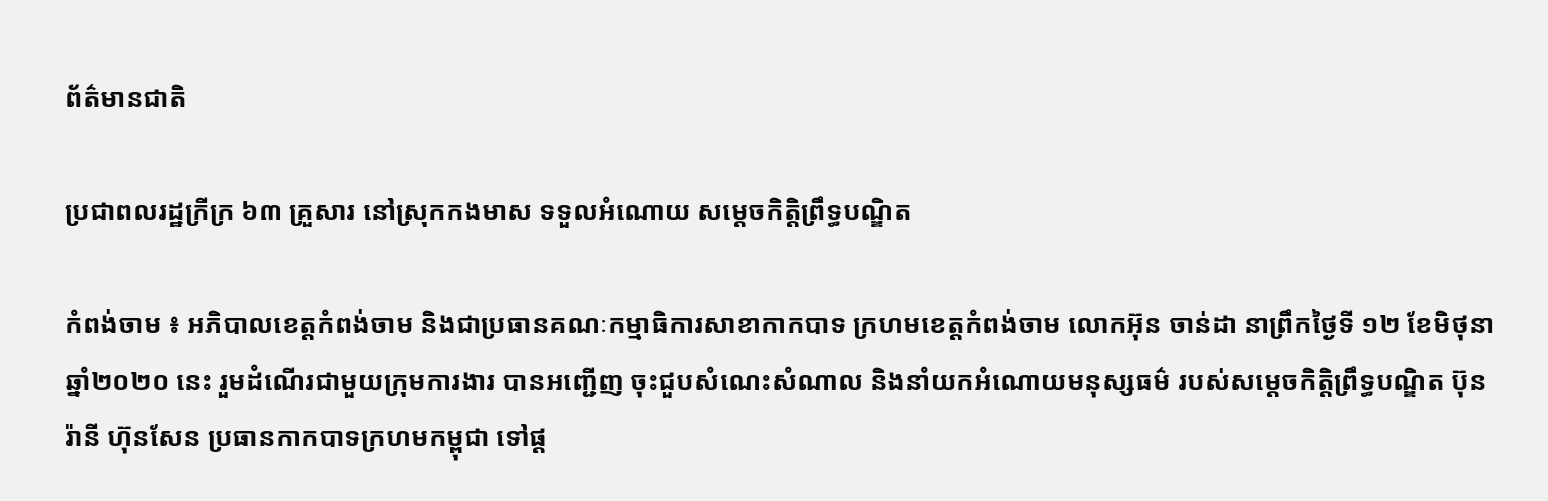ព័ត៌មានជាតិ

ប្រជាពលរដ្ឋក្រីក្រ ៦៣ គ្រួសារ នៅស្រុកកងមាស ទទួលអំណោយ សម្ដេចកិត្តិព្រឹទ្ធបណ្ឌិត

កំពង់ចាម ៖ អភិបាលខេត្តកំពង់ចាម និងជាប្រធានគណៈកម្មាធិការសាខាកាកបាទ ក្រហមខេត្តកំពង់ចាម លោកអ៊ុន ចាន់ដា នាព្រឹកថ្ងៃទី ១២ ខែមិថុនា ឆ្នាំ២០២០ នេះ រួមដំណើរជាមួយក្រុមការងារ បានអញ្ជើញ ចុះជួបសំណេះសំណាល និងនាំយកអំណោយមនុស្សធម៌ របស់សម្តេចកិត្តិព្រឹទ្ធបណ្ឌិត ប៊ុន រ៉ានី ហ៊ុនសែន ប្រធានកាកបាទក្រហមកម្ពុជា ទៅផ្ត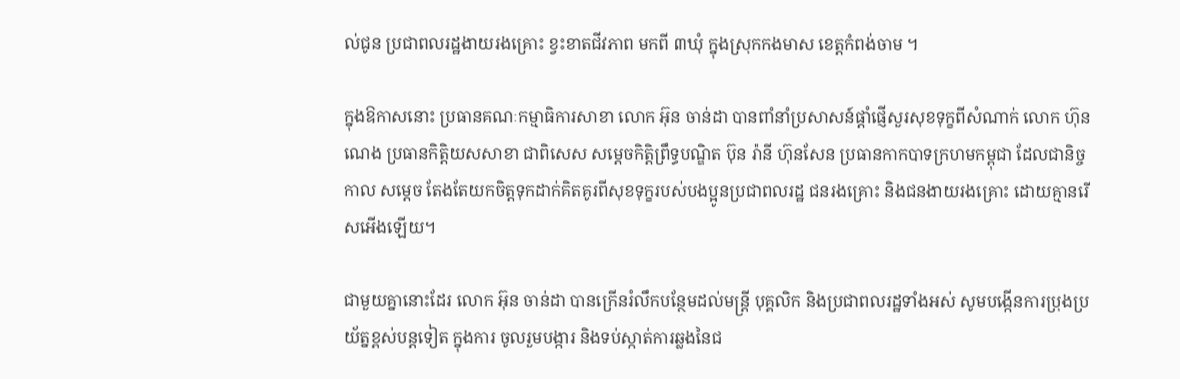ល់ជូន ប្រជាពលរដ្ឋងាយរងគ្រោះ ខ្វះខាតជីវភាព មកពី ៣ឃុំ ក្នុងស្រុកកងមាស ខេត្តកំពង់ចាម ។

ក្នុងឱកាសនោះ ប្រធានគណៈកម្មាធិការសាខា លោក អ៊ុន ចាន់ដា បានពាំនាំប្រសាសន៍ផ្តាំផ្ញើសួរសុខទុក្ខពីសំណាក់ លោក ហ៊ុន ណេង ប្រធានកិត្តិយសសាខា ជាពិសេស សម្ដេចកិត្តិព្រឹទ្ធបណ្ឌិត ប៊ុន រ៉ានី ហ៊ុនសែន ប្រធានកាកបាទក្រហមកម្ពុជា ដែលជានិច្ចកាល សម្តេច តែងតែយកចិត្តទុកដាក់គិតគូរពីសុខទុក្ខរបស់បងប្អូនប្រជាពលរដ្ឋ ជនរងគ្រោះ និងជនងាយរងគ្រោះ ដោយគ្មានរើសអើងឡើយ។

ជាមួយគ្នានោះដែរ លោក អ៊ុន ចាន់ដា បានក្រើនរំលឹកបន្ថែមដល់មន្ត្រី បុគ្គលិក និងប្រជាពលរដ្ឋទាំងអស់ សូមបង្កើនការប្រុងប្រយ័ត្នខ្ពស់បន្តទៀត ក្នុងការ ចូលរួមបង្ការ និងទប់ស្កាត់ការឆ្លងនៃជ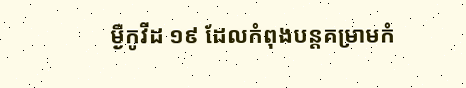ម្ងឺកូវីដ ១៩ ដែលកំពុងបន្តគម្រាមកំ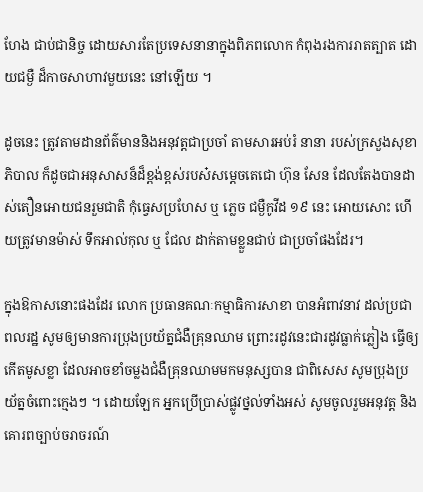ហែង ជាប់ជានិច្ច ដោយសារតែប្រទេសនានាក្នុងពិភពលោក កំពុងរងការរាតត្បាត ដោយជម្ងឺ ដ៏កាចសាហាវមួយនេះ នៅឡើយ ។

ដូចនេះ ត្រូវតាមដានព័ត៌មាននិងអនុវត្តជាប្រចាំ តាមសារអប់រំ នានា របស់ក្រសួងសុខាភិបាល ក៏ដូចជាអនុសាសន៏ដ៏ខ្ពង់ខ្ពស់របស៎សម្តេចតេជោ ហ៊ុន សែន ដែលតែងបានដាស់តឿនអោយជនរួមជាតិ កុំធ្វេសប្រហែស ឬ ភ្លេច ជម្ងឺកូវីដ ១៩ នេះ អោយសោះ ហើយត្រូវមានម៉ាស់ ទឹកអាល់កុល ឬ ជែល ដាក់តាមខ្លួនជាប់ ជាប្រចាំផងដែរ។

ក្នុងឱកាសនោះផងដែរ លោក ប្រធានគណៈកម្មាធិការសាខា បានអំពាវនាវ ដល់ប្រជាពលរដ្ឋ សូមឲ្យមានការប្រុងប្រយ័ត្នជំងឺគ្រុនឈាម ព្រោះរដូវនេះជារដូវធ្លាក់ភ្លៀង ធ្វើឲ្យកើតមូសខ្លា ដែលអាចខាំចម្លងជំងឺគ្រុនឈាមមកមនុស្សបាន ជាពិសេស សូមប្រុងប្រយ័ត្នចំពោះក្មេងៗ ។ ដោយឡែក អ្នកប្រើប្រាស់ផ្លូវថ្នល់ទាំងអស់ សូមចូលរួមអនុវត្ត និងគោរពច្បាប់ចរាចរណ៍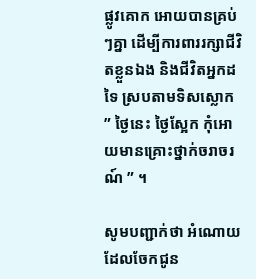ផ្លូវគោក អោយបានគ្រប់ៗគ្នា ដើម្បីការពាររក្សាជីវិតខ្លួនឯង និងជីវិតអ្នកដទៃ ស្របតាមទិសស្លោក ” ថ្ងៃនេះ ថ្ងៃស្អែក កុំអោយមានគ្រោះថ្នាក់ចរាចរណ៍ ” ។

សូមបញ្ជាក់ថា អំណោយដែលចែកជូន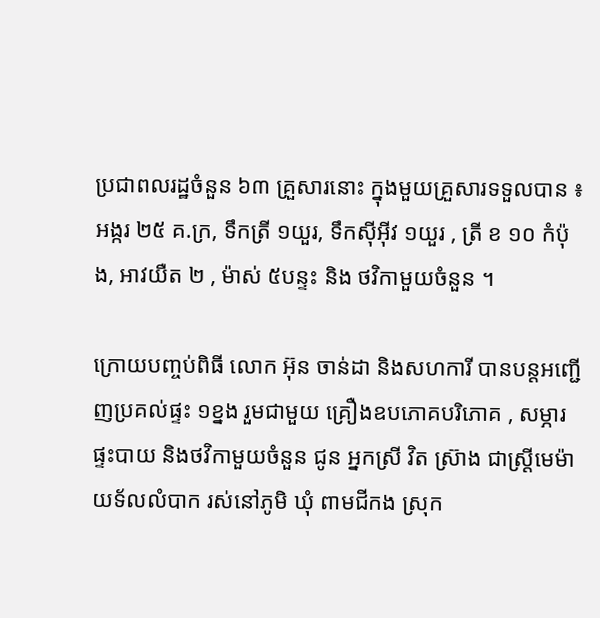ប្រជាពលរដ្ឋចំនួន ៦៣ គ្រួសារនោះ ក្នុងមួយគ្រួសារទទួលបាន ៖ អង្ករ ២៥ គ.ក្រ, ទឹកត្រី ១យួរ, ទឹកស៊ីអ៊ីវ ១យួរ , ត្រី ខ ១០ កំប៉ុង, អាវយឺត ២ , ម៉ាស់ ៥បន្ទះ និង ថវិកាមួយចំនួន ។

ក្រោយបញ្ចប់ពិធី លោក អ៊ុន ចាន់ដា និងសហការី បានបន្តអញ្ជើញប្រគល់ផ្ទះ ១ខ្នង រួមជាមួយ គ្រឿងឧបភោគបរិភោគ , សម្ភារផ្ទះបាយ និងថវិកាមួយចំនួន ជូន អ្នកស្រី វិត ស៊្រាង ជាស្ត្រីមេម៉ាយទ័លលំបាក រស់នៅភូមិ ឃុំ ពាមជីកង ស្រុក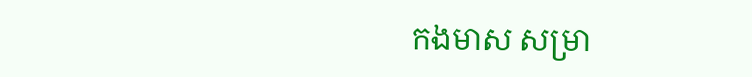កងមាស សម្រា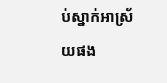ប់ស្នាក់អាស្រ័យផង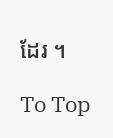ដែរ ។

To Top